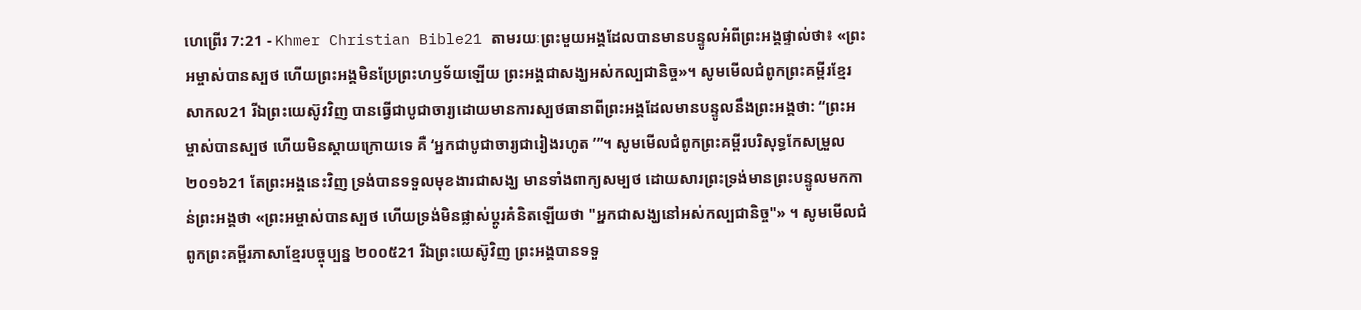ហេព្រើរ 7:21 - Khmer Christian Bible21 តាមរយៈព្រះមួយអង្គដែលបានមានបន្ទូលអំពីព្រះអង្គផ្ទាល់ថា៖ «ព្រះអម្ចាស់បានស្បថ ហើយព្រះអង្គមិនប្រែព្រះហឫទ័យឡើយ ព្រះអង្គជាសង្ឃអស់កល្បជានិច្ច»។ សូមមើលជំពូកព្រះគម្ពីរខ្មែរសាកល21 រីឯព្រះយេស៊ូវវិញ បានធ្វើជាបូជាចារ្យដោយមានការស្បថធានាពីព្រះអង្គដែលមានបន្ទូលនឹងព្រះអង្គថា: “ព្រះអម្ចាស់បានស្បថ ហើយមិនស្ដាយក្រោយទេ គឺ ‘អ្នកជាបូជាចារ្យជារៀងរហូត ’”។ សូមមើលជំពូកព្រះគម្ពីរបរិសុទ្ធកែសម្រួល ២០១៦21 តែព្រះអង្គនេះវិញ ទ្រង់បានទទួលមុខងារជាសង្ឃ មានទាំងពាក្យសម្បថ ដោយសារព្រះទ្រង់មានព្រះបន្ទូលមកកាន់ព្រះអង្គថា «ព្រះអម្ចាស់បានស្បថ ហើយទ្រង់មិនផ្លាស់ប្ដូរគំនិតឡើយថា "អ្នកជាសង្ឃនៅអស់កល្បជានិច្ច"» ។ សូមមើលជំពូកព្រះគម្ពីរភាសាខ្មែរបច្ចុប្បន្ន ២០០៥21 រីឯព្រះយេស៊ូវិញ ព្រះអង្គបានទទួ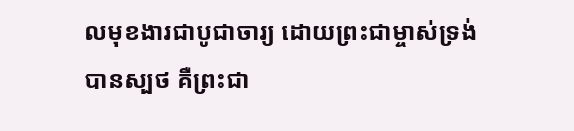លមុខងារជាបូជាចារ្យ ដោយព្រះជាម្ចាស់ទ្រង់បានស្បថ គឺព្រះជា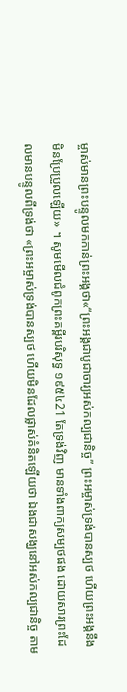ម្ចាស់មានព្រះបន្ទូលមកកាន់ព្រះអង្គថា«“ព្រះអង្គជាបូជាចារ្យអស់កល្បជានិច្ច” ព្រះអម្ចាស់ទ្រង់បានស្បថ ហើយព្រះអង្គនឹងមិនប្រែប្រួលឡើយ» ។ សូមមើលជំពូកព្រះគម្ពីរបរិសុទ្ធ ១៩៥៤21 តែទ្រង់វិញ មានទាំងពាក្យសម្បថផង ដោយសារព្រះដែលមានបន្ទូលពីទ្រង់ថា «ព្រះអម្ចាស់ទ្រង់បានស្បថ ហើយមិនដែលផ្លាស់គំនិតឡើយថា ឯងជាសង្ឃនៅអស់កល្បជានិច្ច តាម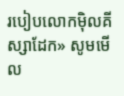របៀបលោកម៉ិលគីស្សាដែក» សូមមើល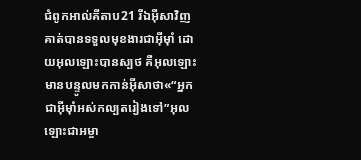ជំពូកអាល់គីតាប21 រីឯអ៊ីសាវិញ គាត់បានទទួលមុខងារជាអ៊ីមុាំ ដោយអុលឡោះបានស្បថ គឺអុលឡោះមានបន្ទូលមកកាន់អ៊ីសាថា«“អ្នកជាអ៊ីមុាំអស់កល្បតរៀងទៅ”អុលឡោះជាអម្ចា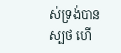ស់ទ្រង់បានស្បថ ហើ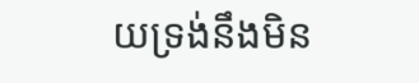យទ្រង់នឹងមិន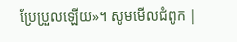ប្រែប្រួលឡើយ»។ សូមមើលជំពូក |